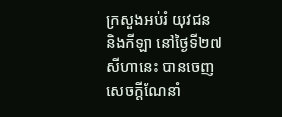ក្រសួងអប់រំ យុវជន និងកីឡា នៅថ្ងៃទី២៧ សីហានេះ បានចេញសេចក្តីណែនាំ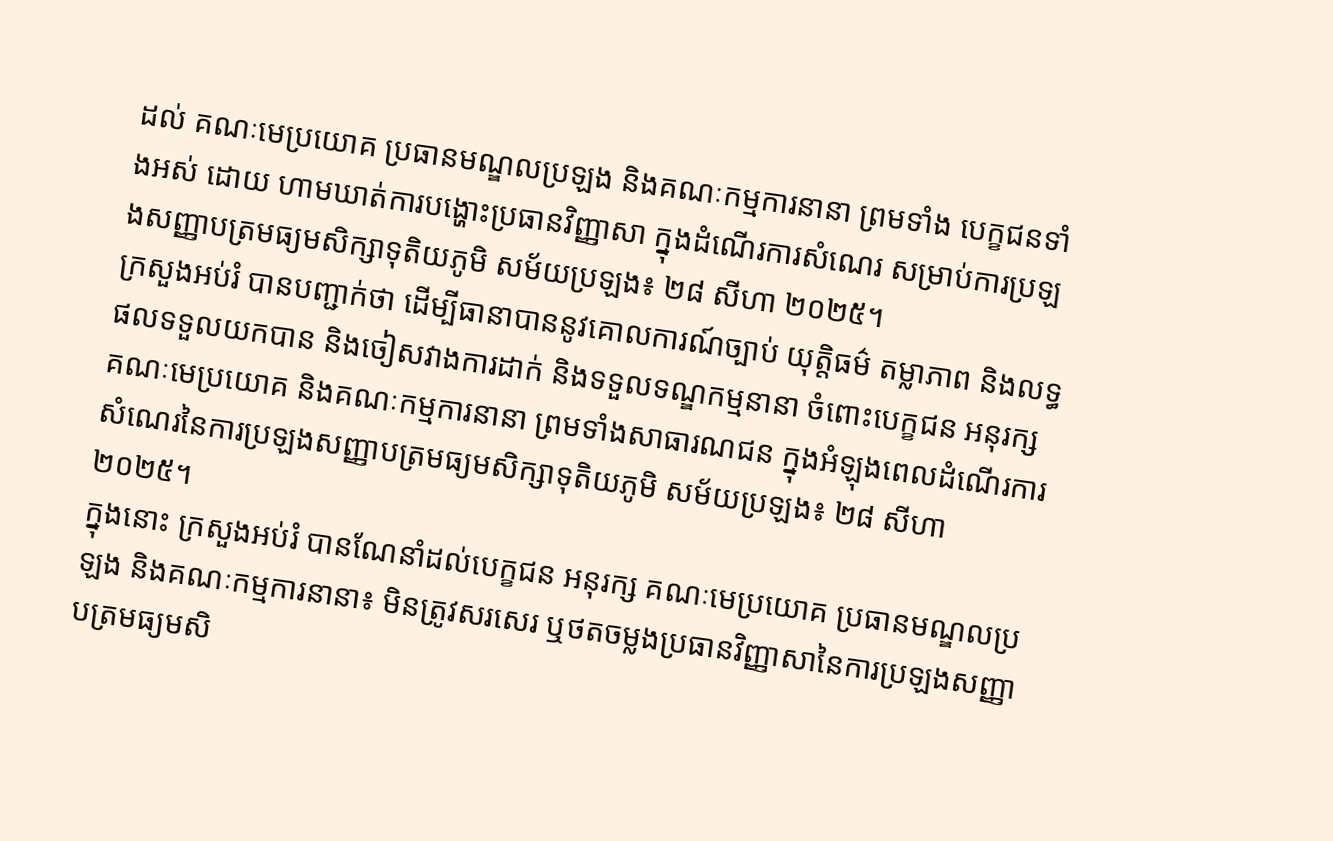ដល់ គណៈមេប្រយោគ ប្រធានមណ្ឌលប្រឡង និងគណៈកម្មការនានា ព្រមទាំង បេក្ខជនទាំងអស់ ដោយ ហាមឃាត់ការបង្ហោះប្រធានវិញ្ញាសា ក្នុងដំណើរការសំណេរ សម្រាប់ការប្រឡងសញ្ញាបត្រមធ្យមសិក្សាទុតិយភូមិ សម័យប្រឡង៖ ២៨ សីហា ២០២៥។
ក្រសួងអប់រំ បានបញ្ជាក់ថា ដើម្បីធានាបាននូវគោលការណ៍ច្បាប់ យុត្តិធម៌ តម្លាភាព និងលទ្ធផលទទួលយកបាន និងចៀសវាងការដាក់ និងទទួលទណ្ឌកម្មនានា ចំពោះបេក្ខជន អនុរក្ស គណៈមេប្រយោគ និងគណៈកម្មការនានា ព្រមទាំងសាធារណជន ក្នុងអំឡុងពេលដំណើរការសំណេរនៃការប្រឡងសញ្ញាបត្រមធ្យមសិក្សាទុតិយភូមិ សម័យប្រឡង៖ ២៨ សីហា ២០២៥។
ក្នុងនោះ ក្រសួងអប់រំ បានណែនាំដល់បេក្ខជន អនុរក្ស គណៈមេប្រយោគ ប្រធានមណ្ឌលប្រឡង និងគណៈកម្មការនានា៖ មិនត្រូវសរសេរ ឬថតចម្លងប្រធានវិញ្ញាសានៃការប្រឡងសញ្ញាបត្រមធ្យមសិ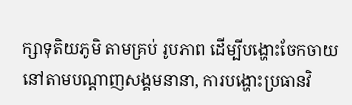ក្សាទុតិយភូមិ តាមគ្រប់ រូបភាព ដើម្បីបង្ហោះចែកចាយនៅតាមបណ្តាញសង្គមនានា, ការបង្ហោះប្រធានវិ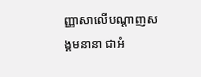ញ្ញាសាលើបណ្តាញសង្គមនានា ជាអំ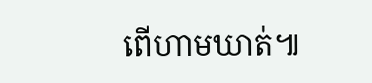ពើហាមឃាត់៕